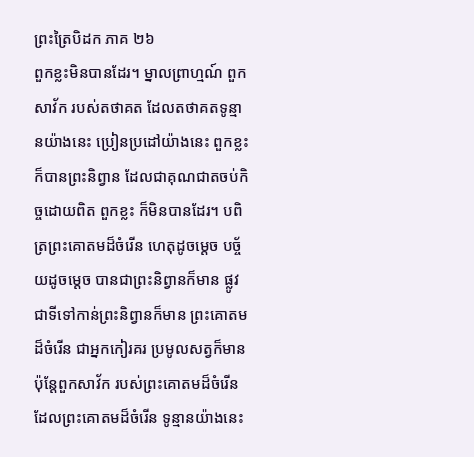ព្រះត្រៃបិដក ភាគ ២៦
ពួកខ្លះមិនបានដែរ។ ម្នាលព្រាហ្មណ៍ ពួកសាវ័ក របស់តថាគត ដែលតថាគតទូន្មានយ៉ាងនេះ ប្រៀនប្រដៅយ៉ាងនេះ ពួកខ្លះក៏បានព្រះនិព្វាន ដែលជាគុណជាតចប់កិច្ចដោយពិត ពួកខ្លះ ក៏មិនបានដែរ។ បពិត្រព្រះគោតមដ៏ចំរើន ហេតុដូចម្តេច បច្ច័យដូចម្តេច បានជាព្រះនិព្វានក៏មាន ផ្លូវជាទីទៅកាន់ព្រះនិព្វានក៏មាន ព្រះគោតមដ៏ចំរើន ជាអ្នកកៀរគរ ប្រមូលសត្វក៏មាន ប៉ុន្តែពួកសាវ័ក របស់ព្រះគោតមដ៏ចំរើន ដែលព្រះគោតមដ៏ចំរើន ទូន្មានយ៉ាងនេះ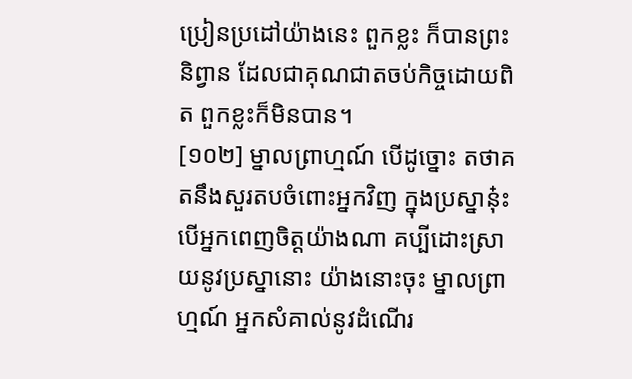ប្រៀនប្រដៅយ៉ាងនេះ ពួកខ្លះ ក៏បានព្រះនិព្វាន ដែលជាគុណជាតចប់កិច្ចដោយពិត ពួកខ្លះក៏មិនបាន។
[១០២] ម្នាលព្រាហ្មណ៍ បើដូច្នោះ តថាគតនឹងសួរតបចំពោះអ្នកវិញ ក្នុងប្រស្នានុ៎ះ បើអ្នកពេញចិត្តយ៉ាងណា គប្បីដោះស្រាយនូវប្រស្នានោះ យ៉ាងនោះចុះ ម្នាលព្រាហ្មណ៍ អ្នកសំគាល់នូវដំណើរ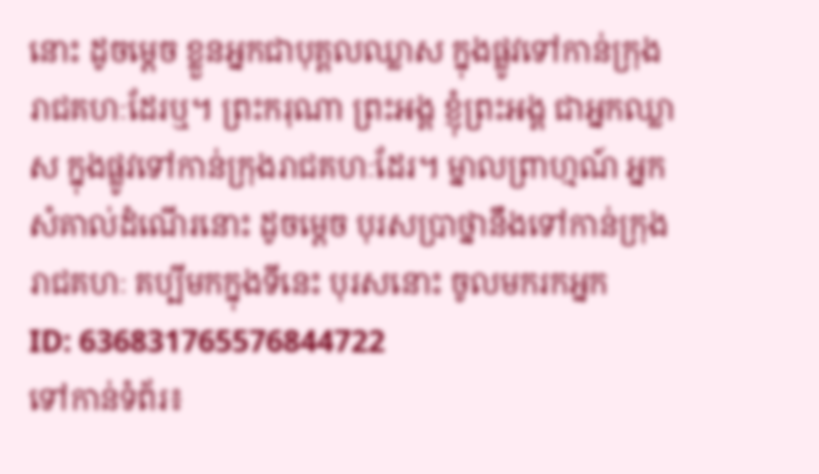នោះ ដូចម្តេច ខ្លួនអ្នកជាបុគ្គលឈ្លាស ក្នុងផ្លូវទៅកាន់ក្រុងរាជគហៈដែរឬ។ ព្រះករុណា ព្រះអង្គ ខ្ញុំព្រះអង្គ ជាអ្នកឈ្លាស ក្នុងផ្លូវទៅកាន់ក្រុងរាជគហៈដែរ។ ម្នាលព្រាហ្មណ៍ អ្នកសំគាល់ដំណើរនោះ ដូចម្តេច បុរសប្រាថ្នានឹងទៅកាន់ក្រុងរាជគហៈ គប្បីមកក្នុងទីនេះ បុរសនោះ ចូលមករកអ្នក
ID: 636831765576844722
ទៅកាន់ទំព័រ៖